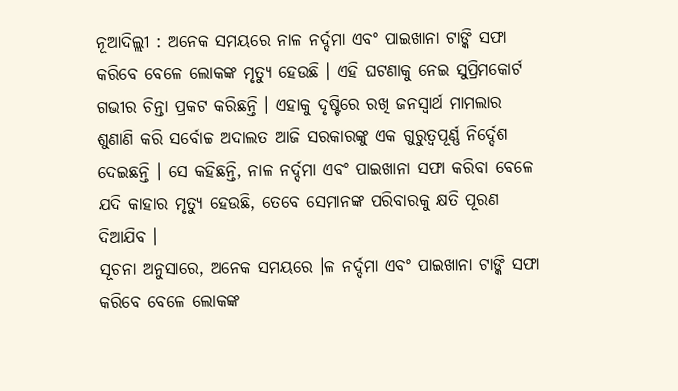ନୂଆଦିଲ୍ଲୀ : ଅନେକ ସମୟରେ ନାଳ ନର୍ଦ୍ଦମା ଏବଂ ପାଇଖାନା ଟାଙ୍କି ସଫା କରିବେ ବେଳେ ଲୋକଙ୍କ ମୃତ୍ୟୁ ହେଉଛି । ଏହି ଘଟଣାକୁ ନେଇ ସୁପ୍ରିମକୋର୍ଟ ଗଭୀର ଚିନ୍ତା ପ୍ରକଟ କରିଛନ୍ତି । ଏହାକୁ ଦୃଷ୍ଟିରେ ରଖି ଜନସ୍ୱାର୍ଥ ମାମଲାର ଶୁଣାଣି କରି ସର୍ବୋଚ୍ଚ ଅଦାଲତ ଆଜି ସରକାରଙ୍କୁ ଏକ ଗୁରୁତ୍ୱପୂର୍ଣ୍ଣ ନିର୍ଦ୍ଦେଶ ଦେଇଛନ୍ତି । ସେ କହିଛନ୍ତି, ନାଳ ନର୍ଦ୍ଦମା ଏବଂ ପାଇଖାନା ସଫା କରିବା ବେଳେ ଯଦି କାହାର ମୃତ୍ୟୁ ହେଉଛି, ତେବେ ସେମାନଙ୍କ ପରିବାରକୁ କ୍ଷତି ପୂରଣ ଦିଆଯିବ ।
ସୂଚନା ଅନୁସାରେ, ଅନେକ ସମୟରେ ।ଳ ନର୍ଦ୍ଦମା ଏବଂ ପାଇଖାନା ଟାଙ୍କି ସଫା କରିବେ ବେଳେ ଲୋକଙ୍କ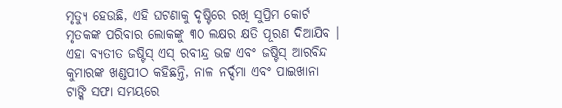ମୃତ୍ୟୁ ହେଉଛି, ଏହି ଘଟଣାକୁ ଦୃଷ୍ଟିରେ ରଖି ସୁପ୍ରିମ କୋର୍ଟ ମୃତକଙ୍କ ପରିବାର ଲୋକଙ୍କୁ ୩୦ ଲକ୍ଷର କ୍ଷତି ପୂରଣ ଦିଆଯିବ । ଏହା ବ୍ୟତୀତ ଜଷ୍ଟିସ୍ ଏସ୍ ରବୀନ୍ଦ୍ର ଭଟ୍ଟ ଏବଂ ଜଷ୍ଟିସ୍ ଆରବିନ୍ଦ କୁମାରଙ୍କ ଖଣ୍ଡପୀଠ କହିଛନ୍ତି, ନାଳ ନର୍ଦ୍ଦମା ଏବଂ ପାଇଖାନା ଟାଙ୍କି ସଫା ସମୟରେ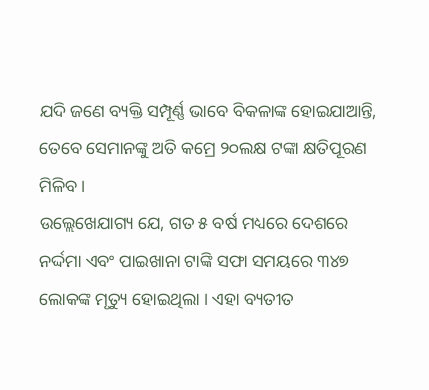ଯଦି ଜଣେ ବ୍ୟକ୍ତି ସମ୍ପୂର୍ଣ୍ଣ ଭାବେ ବିକଳାଙ୍କ ହୋଇଯାଆନ୍ତି, ତେବେ ସେମାନଙ୍କୁ ଅତି କମ୍ରେ ୨୦ଲକ୍ଷ ଟଙ୍କା କ୍ଷତିପୂରଣ ମିଳିବ ।
ଉଲ୍ଲେଖେଯାଗ୍ୟ ଯେ, ଗତ ୫ ବର୍ଷ ମଧ୍ୟରେ ଦେଶରେ ନର୍ଦ୍ଦମା ଏବଂ ପାଇଖାନା ଟାଙ୍କି ସଫା ସମୟରେ ୩୪୭ ଲୋକଙ୍କ ମୃତ୍ୟୁ ହୋଇଥିଲା । ଏହା ବ୍ୟତୀତ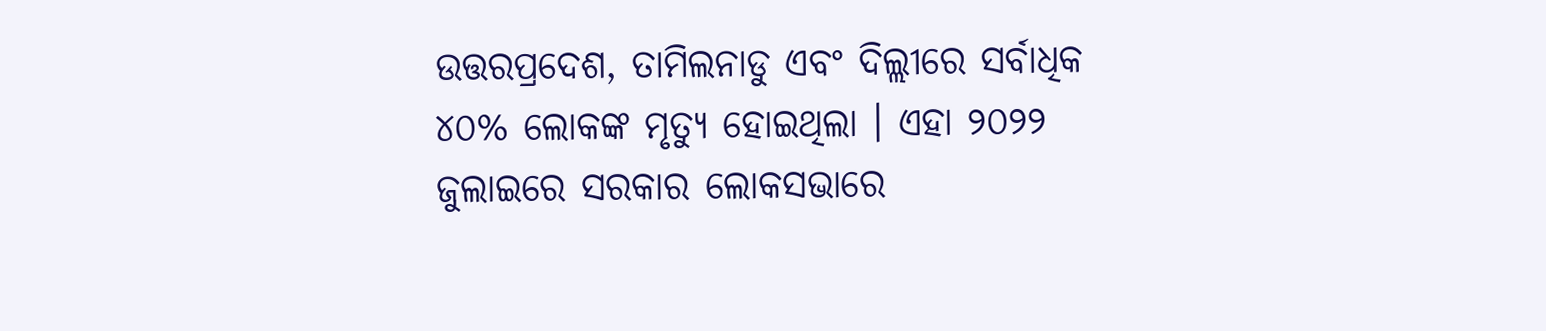ଉତ୍ତରପ୍ରଦେଶ, ତାମିଲନାଡୁ ଏବଂ ଦିଲ୍ଲୀରେ ସର୍ବାଧିକ ୪୦% ଲୋକଙ୍କ ମୃତ୍ୟୁ ହୋଇଥିଲା । ଏହା ୨୦୨୨ ଜୁଲାଇରେ ସରକାର ଲୋକସଭାରେ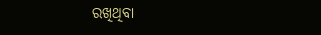ରଖିଥିବା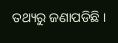ତଥ୍ୟରୁ ଜଣାପଡିଛି ।